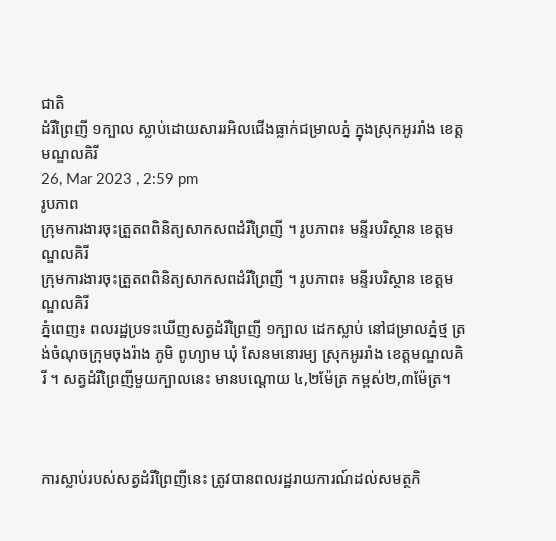ជាតិ
ដំរីព្រៃញី ១ក្បាល ស្លាប់ដោយសាររអិលជើងធ្លាក់ជម្រាលភ្នំ ក្នុងស្រុកអូររាំង ខេត្តមណ្ឌលគិរី
26, Mar 2023 , 2:59 pm
រូបភាព
ក្រុមការងារចុះត្រួតពពិនិត្យសាកសពដំរីព្រៃញី ។ រូបភាព៖ មន្ទីរបរិស្ថាន ខេត្តមណ្ឌលគិរី
ក្រុមការងារចុះត្រួតពពិនិត្យសាកសពដំរីព្រៃញី ។ រូបភាព៖ មន្ទីរបរិស្ថាន ខេត្តមណ្ឌលគិរី
ភ្នំពេញ៖ ពលរដ្ឋប្រទះឃើញសត្វដំរីព្រៃញី ១ក្បាល ដេកស្លាប់ នៅជម្រាលភ្នំថ្ម ត្រង់ចំណុចក្រុមចុងរ៉ាង ភូមិ ពូហ្យាម ឃុំ សែនមនោរម្យ ស្រុកអូររាំង ខេត្តមណ្ឌលគិរី ។ សត្វដំរីព្រៃញីមួយក្បាលនេះ មានបណ្តោយ ៤,២ម៉ែត្រ កម្ពស់២,៣ម៉ែត្រ។



ការស្លាប់របស់សត្វដំរីព្រៃញីនេះ ត្រូវបានពលរដ្ឋរាយការណ៍ដល់សមត្ថកិ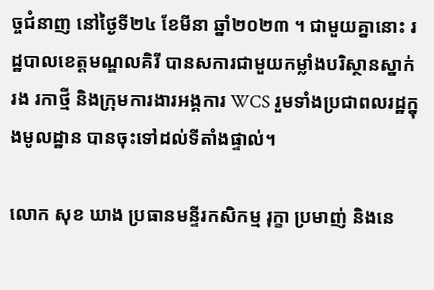ច្ចជំនាញ នៅថ្ងៃទី២៤ ខែមីនា ឆ្នាំ២០២៣ ។ ជាមួយគ្នានោះ រដ្ឋបាលខេត្តមណ្ឌលគិរី បានសការជាមួយកម្លាំងបរិស្ថានស្នាក់រង រកាថ្មី និងក្រុមការងារអង្គការ WCS រួមទាំងប្រជាពលរដ្ឋក្នុងមូលដ្ឋាន បានចុះទៅដល់ទីតាំងផ្ទាល់។

លោក សុខ ឃាង ប្រធានមន្ទីរកសិកម្ម រុក្ខា ប្រមាញ់ និងនេ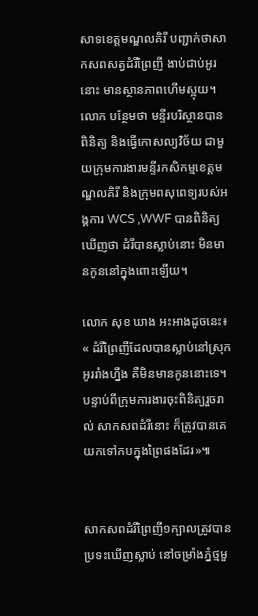សាទខេត្តមណ្ឌលគិរី បញ្ជាក់ថាសាកសពសត្វដំរីព្រៃញី ងាប់ជាប់អូរនោះ មានស្ថានភាពហើមស្អុយ។ លោក បន្ថែមថា មន្ទីរបរិស្ថានបានពិនិត្យ និងធ្វើកោសល្យវិច័យ ជាមួយក្រុមការងារមន្ទីរកសិកម្មខេត្តមណ្ឌលគិរី និងក្រុមពសុពេទ្យរបស់អង្គការ WCS ,WWF បានពិនិត្យឃើញថា ដំរីបានស្លាប់នោះ មិនមានកូននៅក្នុងពោះឡើយ។

លោក សុខ ឃាង អះអាងដូចនេះ៖ « ដំរីព្រៃញីដែលបានស្លាប់នៅស្រុកអូររាំងហ្នឹង គឺមិនមានកូននោះទេ។ បន្ទាប់ពីក្រុមការងារចុះពិនិត្យរួចរាល់ សាកសពដំរីនោះ ក៏ត្រូវបានគេយកទៅកបក្នុងព្រៃផងដែរ»៕


សាកសពដំរីព្រៃញី១ក្បាលត្រូវបានប្រទះឃើញស្លាប់ នៅចម្រាំងភ្នំថ្មមួ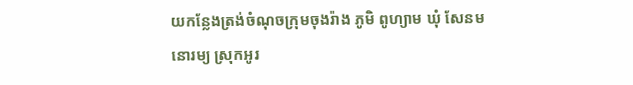យកន្លែងត្រង់ចំណុចក្រុមចុងរ៉ាង ភូមិ ពូហ្យាម ឃុំ សែនមនោរម្យ ស្រុកអូរ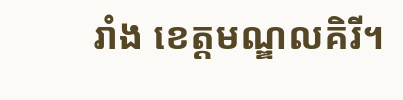រាំង ខេត្តមណ្ឌលគិរី។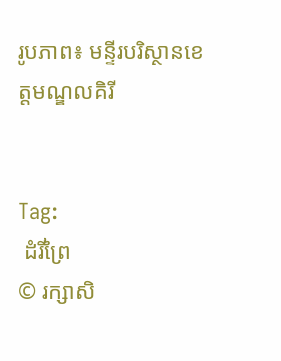រូបភាព៖ មន្ទីរបរិស្ថានខេត្តមណ្ឌលគិរី


Tag:
 ដំរីព្រៃ
© រក្សាសិ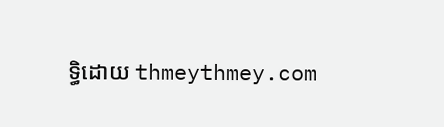ទ្ធិដោយ thmeythmey.com